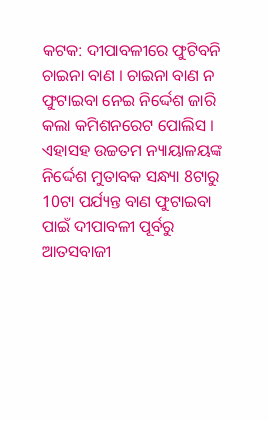କଟକ: ଦୀପାବଳୀରେ ଫୁଟିବନି ଚାଇନା ବାଣ । ଚାଇନା ବାଣ ନ ଫୁଟାଇବା ନେଇ ନିର୍ଦ୍ଦେଶ ଜାରି କଲା କମିଶନରେଟ ପୋଲିସ । ଏହାସହ ଉଚ୍ଚତମ ନ୍ୟାୟାଳୟଙ୍କ ନିର୍ଦ୍ଦେଶ ମୁତାବକ ସନ୍ଧ୍ୟା 8ଟାରୁ 10ଟା ପର୍ଯ୍ୟନ୍ତ ବାଣ ଫୁଟାଇବା ପାଇଁ ଦୀପାବଳୀ ପୂର୍ବରୁ ଆତସବାଜୀ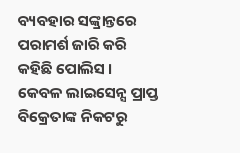ବ୍ୟବହାର ସଙ୍କ୍ରାନ୍ତରେ ପରାମର୍ଶ ଜାରି କରି କହିଛି ପୋଲିସ ।
କେବଳ ଲାଇସେନ୍ସ ପ୍ରାପ୍ତ ବିକ୍ରେତାଙ୍କ ନିକଟରୁ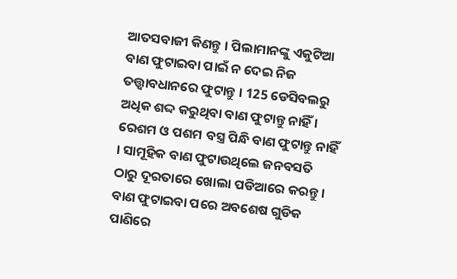ଆତସବାଜୀ କିଣନ୍ତୁ । ପିଲାମାନଙ୍କୁ ଏକୁଟିଆ ବାଣ ଫୁଟାଇବା ପାଇଁ ନ ଦେଇ ନିଜ ତତ୍ତ୍ବାବଧାନରେ ଫୁଟାନ୍ତୁ । 125 ଡେସିବଲରୁ ଅଧିକ ଶଦ୍ଦ କରୁଥିବା ବାଣ ଫୁଟାନ୍ତୁ ନାହିଁ । ରେଶମ ଓ ପଶମ ବସ୍ତ୍ର ପିନ୍ଧି ବାଣ ଫୁଟାନ୍ତୁ ନାହିଁ । ସାମୂହିକ ବାଣ ଫୁଟାଉଥିଲେ ଜନବସତି ଠାରୁ ଦୂରତାରେ ଖୋଲା ପଡିଆରେ କରନ୍ତୁ । ବାଣ ଫୁଟାଇବା ପରେ ଅବଶେଷ ଗୁଡିକ ପାଣିରେ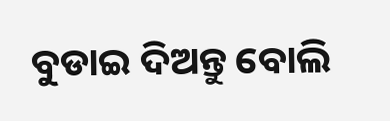ବୁଡାଇ ଦିଅନ୍ତୁ ବୋଲି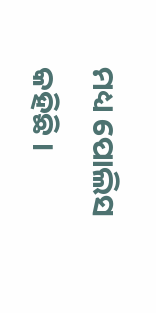ମଧ୍ୟ ପୋଲିସ କହିଛି ।